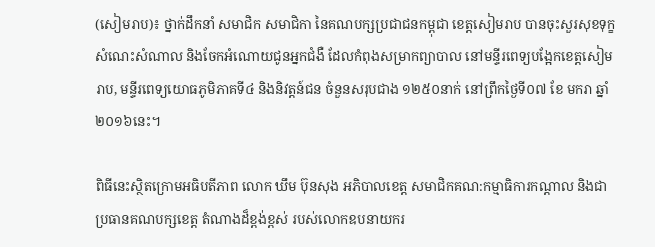(សៀមរាប)៖ ថ្នាក់ដឹកនាំ សមាជិក សមាជិកា នៃគណបក្សប្រជាជនកម្ពុជា ខេត្តសៀមរាប បានចុះសួរសុខទុក្ខ សំណេះសំណាល និងចែកអំណោយជូនអ្នកជំងឺ ដែលកំពុងសម្រាកព្យាបាល នៅមន្ទីរពេទ្យបង្អែកខេត្តសៀមរាប, មន្ទីរពេទ្យយោធភូមិភាគទី៤ និងនិវត្តន៍ជន ចំនួនសរុបជាង ១២៥០នាក់ នៅព្រឹកថ្ងៃទី០៧ ខែ មករា ឆ្នាំ២០១៦នេះ។

ពិធីនេះស្ថិតក្រោមអធិបតីភាព លោក ឃឹម ប៊ុនសុង អភិបាលខេត្ត សមាជិកគណ:កម្មាធិការកណ្តាល និងជាប្រធានគណបក្សខេត្ត តំណាងដ៏ខ្ពង់ខ្ពស់ របស់លោកឧបនាយករ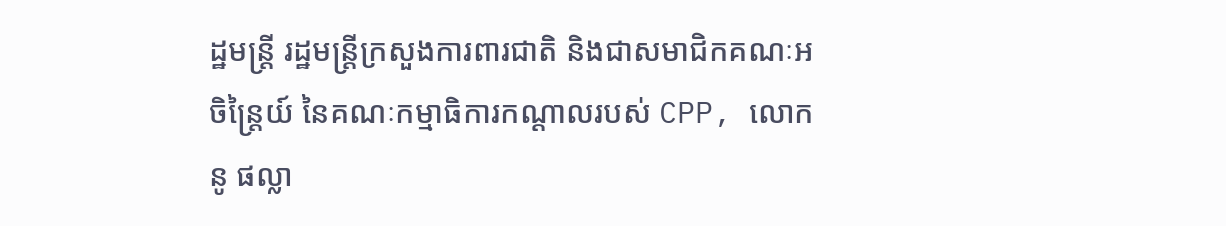ដ្ឋមន្ត្រី រដ្ឋមន្ត្រីក្រសួងការពារជាតិ និងជាសមាជិកគណៈអចិន្ត្រៃយ៍ នៃគណៈកម្មាធិការកណ្ដាលរបស់ CPP, លោក នូ ផល្លា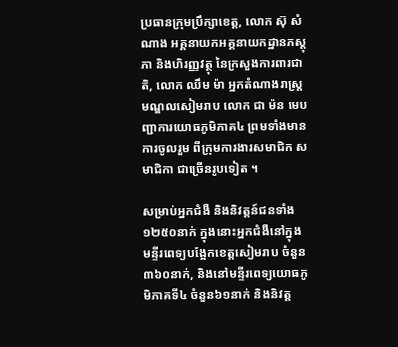ប្រធានក្រុមប្រឹក្សាខេត្ត, លោក ស៊ុ សំណាង អគ្គនាយកអគ្គនាយកដ្ឋានភស្ដុភា និងហិរញ្ញវត្ថុ នៃក្រសួងការពារជាតិ, លោក ឈឹម ម៉ា អ្នកតំណាងរាស្រ្តមណ្ឌលសៀមរាប លោក ជា ម៉ន មេបញ្ជាការយោធភូមិភាគ៤ ព្រមទាំងមានការចូលរួម ពីក្រុមការងារសមាជិក សមាជិកា ជាច្រើនរូបទៀត ។

សម្រាប់អ្នកជំងឺ និងនិវត្តន៍ជនទាំង១២៥០នាក់ ក្នុងនោះអ្នកជំងឺនៅក្នុង មន្ទីរពេទ្យបង្អែកខេត្តសៀមរាប ចំនួន ៣៦០នាក់, និងនៅមន្ទីរពេទ្យយោធភូមិភាគទី៤ ចំនួន៦១នាក់ និងនិវត្ត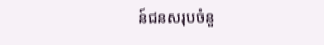ន៍ជនសរុបចំនួ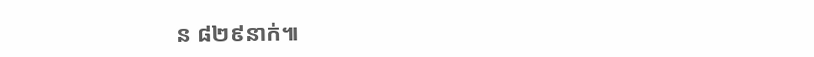ន ៨២៩នាក់៕